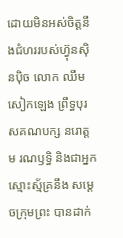ដោយមិនអស់ចិត្តនឹងជំហររបស់ហ្វ៊ុនស៊ិនប៉ិច លោក ឈឹម សៀកឡេង ព្រឹទ្ធបុរសគណបក្ស នរោត្តម រណឫទ្ធិ និងជាអ្នកស្មោះស្ម័គ្រនឹង សម្តេចក្រុមព្រះ បានដាក់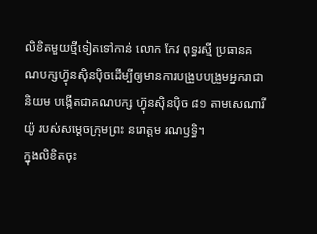លិខិតមួយថ្មីទៀតទៅកាន់ លោក កែវ ពុទ្ធរស្មី ប្រធានគណបក្សហ្វ៊ុនស៊ិនប៉ិចដើម្បីឲ្យមានការបង្រួបបង្រួមអ្នករាជានិយម បង្កើតជាគណបក្ស ហ្វ៊ុនស៊ិនប៉ិច ៨១ តាមសេណារីយ៉ូ របស់សម្តេចក្រុមព្រះ នរោត្តម រណឫទ្ធិ។
ក្នុងលិខិតចុះ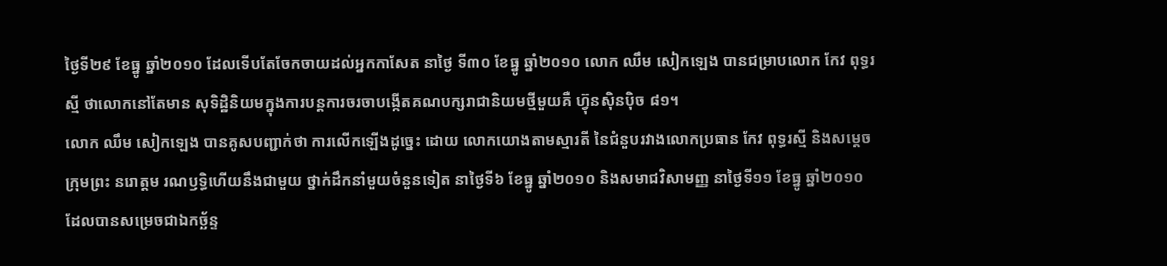ថ្ងៃទី២៩ ខែធ្នូ ឆ្នាំ២០១០ ដែលទើបតែចែកចាយដល់អ្នកកាសែត នាថ្ងៃ ទី៣០ ខែធ្នូ ឆ្នាំ២០១០ លោក ឈឹម សៀកឡេង បានជម្រាបលោក កែវ ពុទ្ធរស្មី ថាលោកនៅតែមាន សុទិដ្ឋិនិយមក្នុងការបន្តការចរចាបង្កើតគណបក្សរាជានិយមថ្មីមួយគឺ ហ្វ៊ុនស៊ិនប៉ិច ៨១។
លោក ឈឹម សៀកឡេង បានគូសបញ្ជាក់ថា ការលើកឡើងដូច្នេះ ដោយ លោកយោងតាមស្មារតី នៃជំនួបរវាងលោកប្រធាន កែវ ពុទ្ធរស្មី និងសម្តេចក្រុមព្រះ នរោត្តម រណឫទ្ធិហើយនឹងជាមួយ ថ្នាក់ដឹកនាំមួយចំនួនទៀត នាថ្ងៃទី៦ ខែធ្នូ ឆ្នាំ២០១០ និងសមាជវិសាមញ្ញ នាថ្ងៃទី១១ ខែធ្នូ ឆ្នាំ២០១០ ដែលបានសម្រេចជាឯកច្ឆ័ន្ទ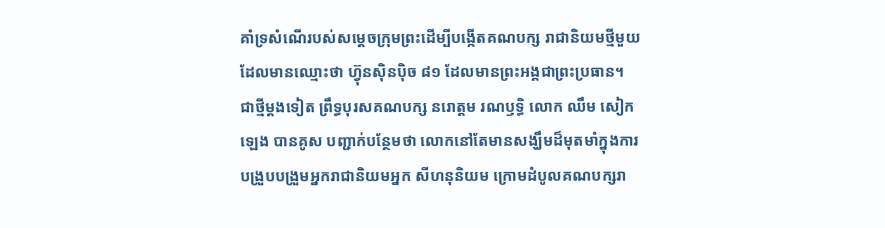គាំទ្រសំណើរបស់សម្តេចក្រុមព្រះដើម្បីបង្កើតគណបក្ស រាជានិយមថ្មីមួយ ដែលមានឈ្មោះថា ហ្វ៊ុនស៊ិនប៉ិច ៨១ ដែលមានព្រះអង្គជាព្រះប្រធាន។
ជាថ្មីម្តងទៀត ព្រឹទ្ធបុរសគណបក្ស នរោត្តម រណឫទ្ធិ លោក ឈឹម សៀកឡេង បានគូស បញ្ជាក់បន្ថែមថា លោកនៅតែមានសង្ឃឹមដ៏មុតមាំក្នុងការបង្រួបបង្រួមអ្នករាជានិយមអ្នក សីហនុនិយម ក្រោមដំបូលគណបក្សរា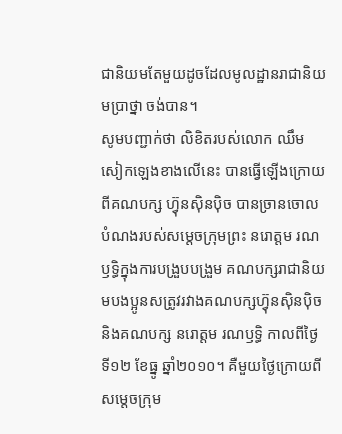ជានិយមតែមួយដូចដែលមូលដ្ឋានរាជានិយមប្រាថ្នា ចង់បាន។
សូមបញ្ជាក់ថា លិខិតរបស់លោក ឈឹម សៀកឡេងខាងលើនេះ បានធ្វើឡើងក្រោយពីគណបក្ស ហ្វ៊ុនស៊ិនប៉ិច បានច្រានចោលបំណងរបស់សម្តេចក្រុមព្រះ នរោត្តម រណឫទ្ធិក្នុងការបង្រួបបង្រួម គណបក្សរាជានិយមបងប្អូនសត្រូវរវាងគណបក្សហ្វ៊ុនស៊ិនប៉ិច និងគណបក្ស នរោត្តម រណឫទ្ធិ កាលពីថ្ងៃទី១២ ខែធ្នូ ឆ្នាំ២០១០។ គឺមួយថ្ងៃក្រោយពីសម្តេចក្រុម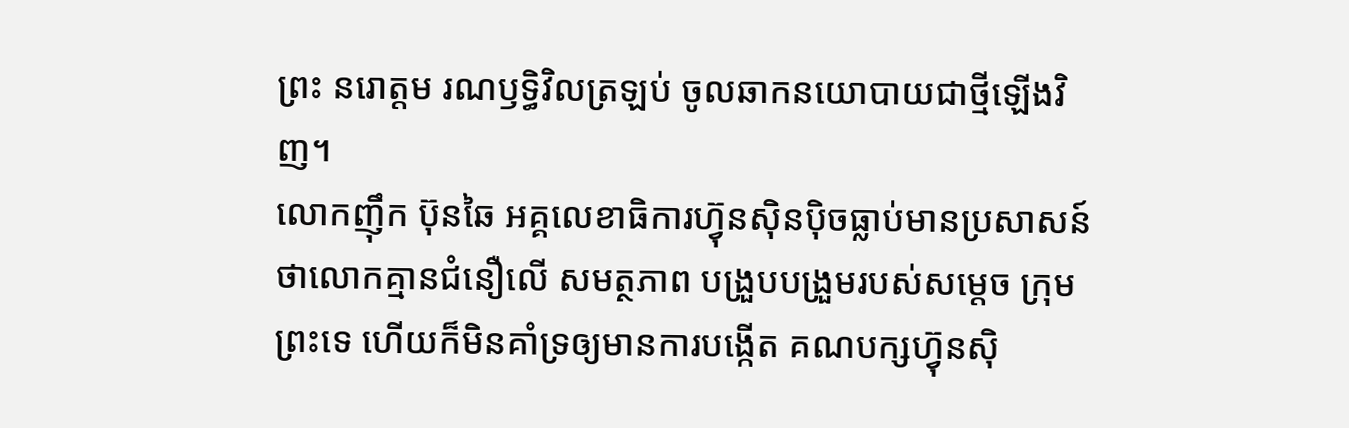ព្រះ នរោត្តម រណឫទ្ធិវិលត្រឡប់ ចូលឆាកនយោបាយជាថ្មីឡើងវិញ។
លោកញ៉ឹក ប៊ុនឆៃ អគ្គលេខាធិការហ្វ៊ុនស៊ិនប៉ិចធ្លាប់មានប្រសាសន៍ថាលោកគ្មានជំនឿលើ សមត្ថភាព បង្រួបបង្រួមរបស់សម្តេច ក្រុមព្រះទេ ហើយក៏មិនគាំទ្រឲ្យមានការបង្កើត គណបក្សហ្វ៊ុនស៊ិ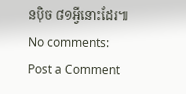នប៉ិច ៨១អ្វីនោះដែរ៕
No comments:
Post a Comment